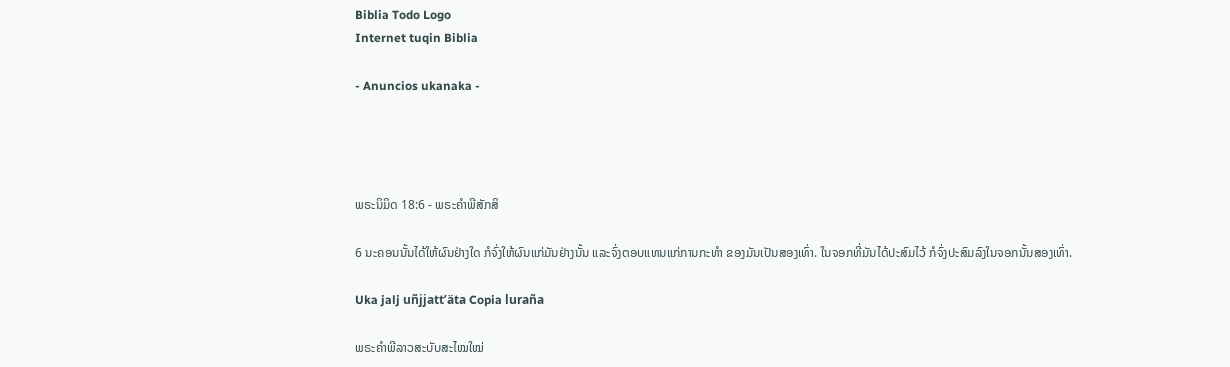Biblia Todo Logo
Internet tuqin Biblia

- Anuncios ukanaka -




ພຣະນິມິດ 18:6 - ພຣະຄຳພີສັກສິ

6 ນະຄອນນັ້ນໄດ້ໃຫ້ຜົນຢ່າງໃດ ກໍຈົ່ງໃຫ້ຜົນແກ່ມັນຢ່າງນັ້ນ ແລະຈົ່ງຕອບແທນແກ່ການກະທຳ ຂອງມັນເປັນສອງເທົ່າ. ໃນຈອກທີ່ມັນໄດ້ປະສົມໄວ້ ກໍຈົ່ງປະສົມລົງໃນຈອກນັ້ນສອງເທົ່າ.

Uka jalj uñjjattʼäta Copia luraña

ພຣະຄຳພີລາວສະບັບສະໄໝໃໝ່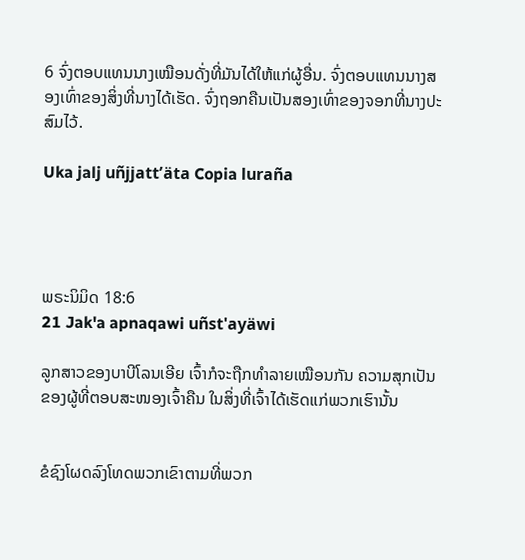6 ຈົ່ງຕອບແທນນາງເໝືອນດັ່ງທີ່ມັນໄດ້ໃຫ້ແກ່ຜູ້ອື່ນ. ຈົ່ງຕອບແທນນາງສອງເທົ່າຂອງສິ່ງທີ່ນາງໄດ້ເຮັດ. ຈົ່ງຖອກຄືນເປັນສອງເທົ່າຂອງຈອກທີ່ນາງປະສົມໄວ້.

Uka jalj uñjjattʼäta Copia luraña




ພຣະນິມິດ 18:6
21 Jak'a apnaqawi uñst'ayäwi

ລູກສາວຂອງບາບີໂລນເອີຍ ເຈົ້າກໍຈະຖືກທຳລາຍເໝືອນກັນ ຄວາມສຸກເປັນຂອງຜູ້ທີ່ຕອບສະໜອງເຈົ້າຄືນ ໃນສິ່ງທີ່ເຈົ້າໄດ້ເຮັດແກ່ພວກເຮົານັ້ນ


ຂໍຊົງໂຜດລົງໂທດພວກເຂົາຕາມທີ່ພວກ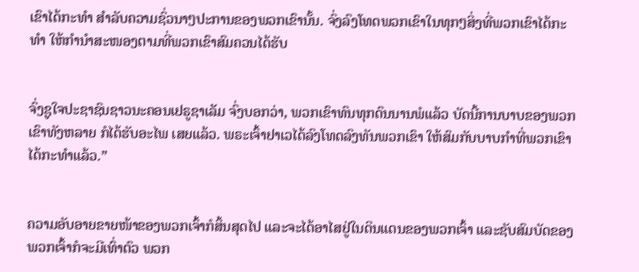ເຂົາໄດ້ກະທຳ ສຳລັບຄວາມຊົ່ວນາໆປະການຂອງພວກເຂົານັ້ນ. ຈົ່ງລົງໂທດພວກເຂົາໃນທຸກໆສິ່ງທີ່ພວກເຂົາໄດ້ກະທຳ ໃຫ້ກຳນຳສະໜອງຕາມທີ່ພວກເຂົາສົມຄວນໄດ້ຮັບ


ຈົ່ງຊູໃຈປະຊາຊົນຊາວນະຄອນເຢຣູຊາເລັມ ຈົ່ງບອກວ່າ, ພວກເຂົາທົນທຸກດົນນານພໍແລ້ວ ບັດນີ້ການບາບຂອງພວກເຂົາທັງຫລາຍ ກໍໄດ້ຮັບອະໄພ ເສຍແລ້ວ. ພຣະເຈົ້າຢາເວໄດ້ລົງໂທດລົງທັນພວກເຂົາ ໃຫ້ສົມກັບບາບກຳທີ່ພວກເຂົາໄດ້ກະທຳແລ້ວ.”


ຄວາມອັບອາຍຂາຍໜ້າຂອງພວກເຈົ້າກໍສິ້ນສຸດໄປ ແລະຈະໄດ້ອາໄສຢູ່ໃນດິນແດນຂອງພວກເຈົ້າ ແລະຊັບສົມບັດຂອງພວກເຈົ້າກໍຈະມີເທົ່າຕົວ ພວກ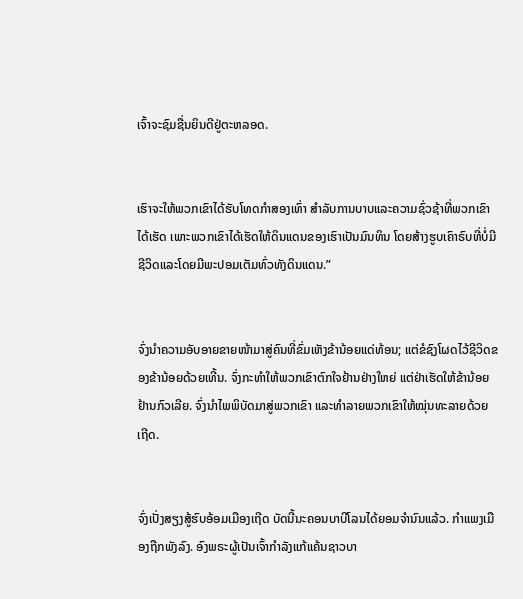ເຈົ້າຈະຊົມຊື່ນຍິນດີຢູ່ຕະຫລອດ.


ເຮົາຈະໃຫ້ພວກເຂົາໄດ້ຮັບໂທດກຳສອງເທົ່າ ສຳລັບການບາບແລະຄວາມຊົ່ວຊ້າທີ່ພວກເຂົາໄດ້ເຮັດ ເພາະພວກເຂົາໄດ້ເຮັດໃຫ້ດິນແດນຂອງເຮົາເປັນມົນທິນ ໂດຍສ້າງຮູບເຄົາຣົບທີ່ບໍ່ມີຊີວິດແລະໂດຍມີພະປອມເຕັມທົ່ວທັງດິນແດນ.”


ຈົ່ງນຳຄວາມອັບອາຍຂາຍໜ້າມາສູ່ຄົນທີ່ຂົ່ມເຫັງຂ້ານ້ອຍແດ່ທ້ອນ; ແຕ່ຂໍຊົງໂຜດໄວ້ຊີວິດຂອງຂ້ານ້ອຍດ້ວຍເທີ້ນ. ຈົ່ງກະທຳໃຫ້ພວກເຂົາຕົກໃຈຢ້ານຢ່າງໃຫຍ່ ແຕ່ຢ່າເຮັດໃຫ້ຂ້ານ້ອຍຢ້ານກົວເລີຍ. ຈົ່ງນຳໄພພິບັດມາສູ່ພວກເຂົາ ແລະທຳລາຍພວກເຂົາໃຫ້ໝຸ່ນທະລາຍດ້ວຍເຖີດ.


ຈົ່ງເປັ່ງສຽງສູ້ຮົບອ້ອມເມືອງເຖີດ ບັດນີ້ນະຄອນບາບີໂລນໄດ້ຍອມຈຳນົນແລ້ວ. ກຳແພງເມືອງຖືກພັງລົງ. ອົງພຣະຜູ້ເປັນເຈົ້າກຳລັງແກ້ແຄ້ນຊາວບາ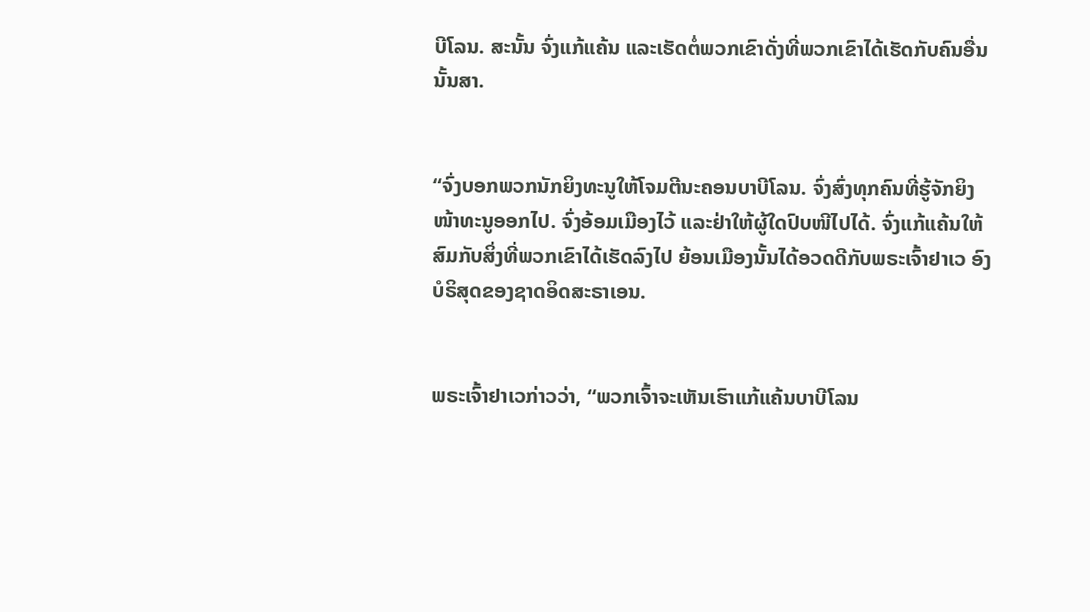ບີໂລນ. ສະນັ້ນ ຈົ່ງແກ້ແຄ້ນ ແລະເຮັດຕໍ່ພວກເຂົາດັ່ງທີ່ພວກເຂົາໄດ້ເຮັດກັບຄົນອື່ນນັ້ນສາ.


“ຈົ່ງບອກພວກນັກຍິງທະນູໃຫ້ໂຈມຕີນະຄອນບາບີໂລນ. ຈົ່ງສົ່ງທຸກຄົນທີ່ຮູ້ຈັກຍິງໜ້າທະນູອອກໄປ. ຈົ່ງອ້ອມເມືອງໄວ້ ແລະຢ່າໃຫ້ຜູ້ໃດປົບໜີໄປໄດ້. ຈົ່ງແກ້ແຄ້ນໃຫ້ສົມກັບສິ່ງທີ່ພວກເຂົາໄດ້ເຮັດລົງໄປ ຍ້ອນເມືອງນັ້ນໄດ້ອວດດີກັບພຣະເຈົ້າຢາເວ ອົງບໍຣິສຸດຂອງຊາດອິດສະຣາເອນ.


ພຣະເຈົ້າຢາເວກ່າວວ່າ, “ພວກເຈົ້າຈະເຫັນເຮົາແກ້ແຄ້ນບາບີໂລນ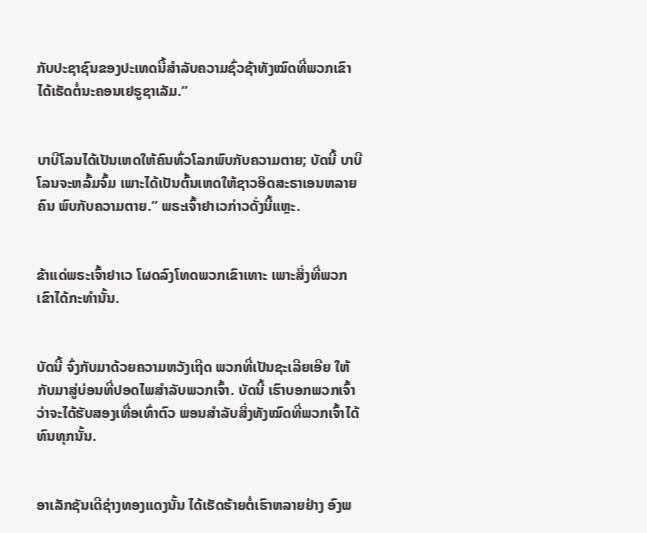ກັບປະຊາຊົນຂອງປະເທດນີ້ສຳລັບຄວາມຊົ່ວຊ້າທັງໝົດທີ່ພວກເຂົາໄດ້ເຮັດຕໍ່ນະຄອນເຢຣູຊາເລັມ.”


ບາບີໂລນໄດ້ເປັນເຫດໃຫ້ຄົນທົ່ວໂລກພົບກັບຄວາມຕາຍ; ບັດນີ້ ບາບີໂລນຈະຫລົ້ມຈົ້ມ ເພາະໄດ້ເປັນຕົ້ນເຫດໃຫ້ຊາວອິດສະຣາເອນຫລາຍຄົນ ພົບກັບຄວາມຕາຍ.” ພຣະເຈົ້າຢາເວກ່າວດັ່ງນີ້ແຫຼະ.


ຂ້າແດ່ພຣະເຈົ້າຢາເວ ໂຜດລົງໂທດພວກເຂົາເທາະ ເພາະສິ່ງທີ່ພວກເຂົາໄດ້ກະທຳນັ້ນ.


ບັດນີ້ ຈົ່ງກັບມາດ້ວຍຄວາມຫວັງເຖີດ ພວກທີ່ເປັນຊະເລີຍເອີຍ ໃຫ້ກັບມາສູ່ບ່ອນທີ່ປອດໄພສຳລັບພວກເຈົ້າ. ບັດນີ້ ເຮົາບອກພວກເຈົ້າວ່າຈະໄດ້ຮັບສອງເທື່ອເທົ່າຕົວ ພອນສຳລັບສິ່ງທັງໝົດທີ່ພວກເຈົ້າໄດ້ທົນທຸກນັ້ນ.


ອາເລັກຊັນເດີຊ່າງທອງແດງນັ້ນ ໄດ້ເຮັດຮ້າຍຕໍ່ເຮົາຫລາຍຢ່າງ ອົງພ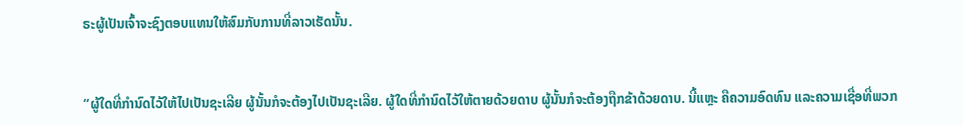ຣະຜູ້ເປັນເຈົ້າຈະຊົງຕອບແທນໃຫ້ສົມກັບການທີ່ລາວເຮັດນັ້ນ.


“ຜູ້ໃດທີ່ກຳນົດໄວ້ໃຫ້ໄປເປັນຊະເລີຍ ຜູ້ນັ້ນກໍຈະຕ້ອງໄປເປັນຊະເລີຍ. ຜູ້ໃດທີ່ກຳນົດໄວ້ໃຫ້ຕາຍດ້ວຍດາບ ຜູ້ນັ້ນກໍຈະຕ້ອງຖືກຂ້າດ້ວຍດາບ. ນີ້ແຫຼະ ຄືຄວາມອົດທົນ ແລະຄວາມເຊື່ອທີ່ພວກ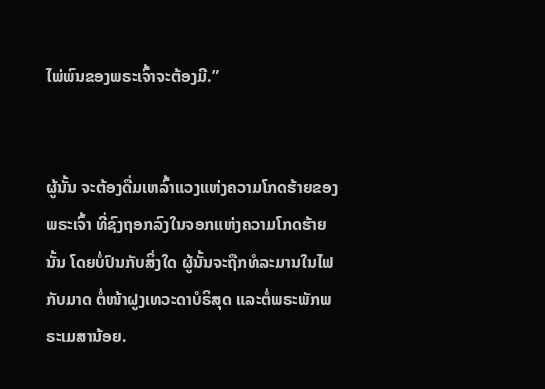ໄພ່ພົນຂອງພຣະເຈົ້າຈະຕ້ອງມີ.”


ຜູ້ນັ້ນ ຈະຕ້ອງດື່ມເຫລົ້າແວງແຫ່ງຄວາມໂກດຮ້າຍຂອງພຣະເຈົ້າ ທີ່ຊົງຖອກລົງໃນຈອກແຫ່ງຄວາມໂກດຮ້າຍນັ້ນ ໂດຍບໍ່ປົນກັບສິ່ງໃດ ຜູ້ນັ້ນຈະຖືກທໍລະມານໃນໄຟກັບມາດ ຕໍ່ໜ້າຝູງເທວະດາບໍຣິສຸດ ແລະຕໍ່ພຣະພັກພຣະເມສານ້ອຍ.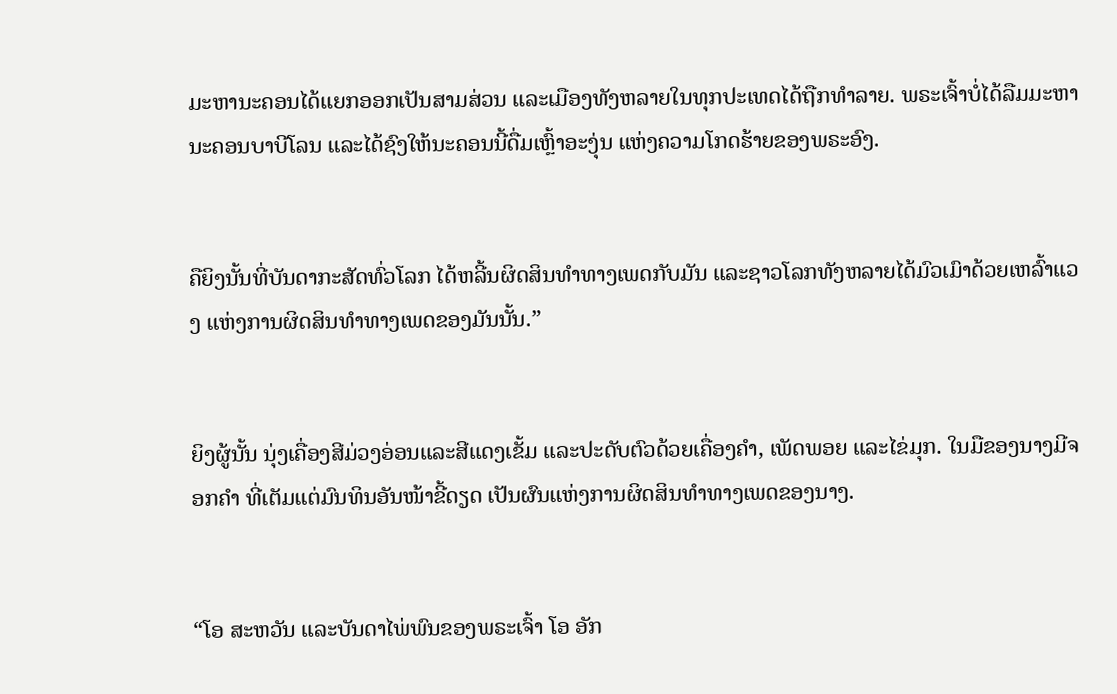ມະຫານະຄອນໄດ້ແຍກອອກເປັນສາມສ່ວນ ແລະເມືອງທັງຫລາຍໃນທຸກປະເທດໄດ້ຖືກທຳລາຍ. ພຣະເຈົ້າບໍ່ໄດ້ລືມມະຫານະຄອນບາບີໂລນ ແລະໄດ້ຊົງໃຫ້ນະຄອນນີ້ດື່ມເຫຼົ້າອະງຸ່ນ ແຫ່ງຄວາມໂກດຮ້າຍຂອງພຣະອົງ.


ຄືຍິງນັ້ນທີ່ບັນດາກະສັດທົ່ວໂລກ ໄດ້ຫລີ້ນຜິດສິນທຳທາງເພດກັບມັນ ແລະຊາວໂລກທັງຫລາຍໄດ້ມົວເມົາດ້ວຍເຫລົ້າແວງ ແຫ່ງການຜິດສິນທຳທາງເພດຂອງມັນນັ້ນ.”


ຍິງຜູ້ນັ້ນ ນຸ່ງເຄື່ອງສີມ່ວງອ່ອນແລະສີແດງເຂັ້ມ ແລະປະດັບຕົວດ້ວຍເຄື່ອງຄຳ, ເພັດພອຍ ແລະໄຂ່ມຸກ. ໃນມືຂອງນາງມີຈອກຄຳ ທີ່ເຕັມແຕ່ມົນທິນອັນໜ້າຂີ້ດຽດ ເປັນຜົນແຫ່ງການຜິດສິນທຳທາງເພດຂອງນາງ.


“ໂອ ສະຫວັນ ແລະບັນດາໄພ່ພົນຂອງພຣະເຈົ້າ ໂອ ອັກ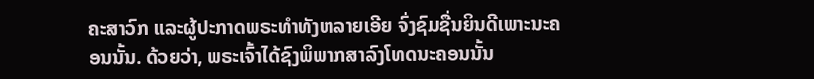ຄະສາວົກ ແລະຜູ້ປະກາດພຣະທຳທັງຫລາຍເອີຍ ຈົ່ງຊົມຊື່ນຍິນດີເພາະນະຄອນນັ້ນ. ດ້ວຍວ່າ, ພຣະເຈົ້າໄດ້ຊົງພິພາກສາລົງໂທດນະຄອນນັ້ນ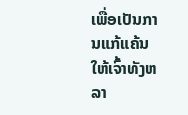ເພື່ອເປັນການແກ້ແຄ້ນໃຫ້ເຈົ້າທັງຫລາ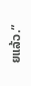ຍແລ້ວ.”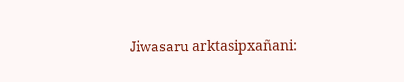Jiwasaru arktasipxañani: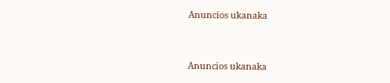Anuncios ukanaka


Anuncios ukanaka